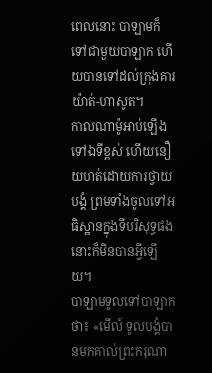ពេលនោះ បាឡាមក៏ទៅជាមួយបាឡាក ហើយបានទៅដល់ក្រុងគារយ៉ាត់-ហាសូត។
កាលណាម៉ូអាប់ឡើងទៅឯទីខ្ពស់ ហើយនឿយហត់ដោយការថ្វាយបង្គំ ព្រមទាំងចូលទៅអធិស្ឋានក្នុងទីបរិសុទ្ធផង នោះក៏មិនបានអ្វីឡើយ។
បាឡាមទូលទៅបាឡាកថា៖ «មើល៍ ទូលបង្គំបានមកគាល់ព្រះករុណា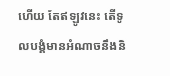ហើយ តែឥឡូវនេះ តើទូលបង្គំមានអំណាចនឹងនិ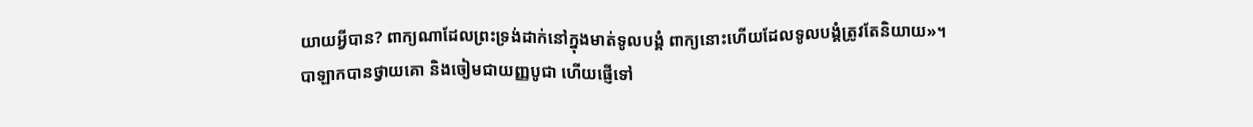យាយអ្វីបាន? ពាក្យណាដែលព្រះទ្រង់ដាក់នៅក្នុងមាត់ទូលបង្គំ ពាក្យនោះហើយដែលទូលបង្គំត្រូវតែនិយាយ»។
បាឡាកបានថ្វាយគោ និងចៀមជាយញ្ញបូជា ហើយផ្ញើទៅ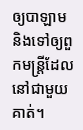ឲ្យបាឡាម និងទៅឲ្យពួកមន្ត្រីដែលនៅជាមួយគាត់។